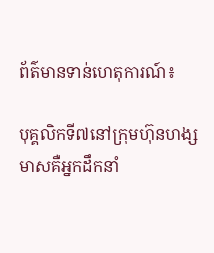ព័ត៌មានទាន់ហេតុការណ៍៖

បុគ្គលិកទី៧នៅក្រុមហ៊ុនហង្សមាសគឺអ្នកដឹកនាំ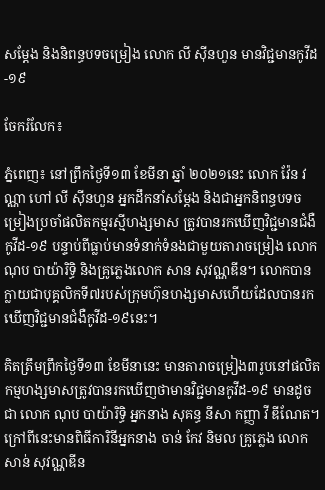សម្ដែង និងនិពន្ធបទចម្រៀង លោក លី ស៊ីនហួន មានវិជ្ជមានកូវីដ-១៩

ចែករំលែក៖

ភ្នំពេញ៖ នៅព្រឹកថ្ងៃទី១៣ ខែមីនា ឆ្នាំ ២០២១នេះ លោក វ៉ែន វណ្ណា ហៅ លី ស៊ីនហួន អ្នកដឹកនាំសម្ដែង និងជាអ្នកនិពន្ធបទចម្រៀងប្រចាំផលិតកម្មរស្មីហង្សមាស ត្រូវបានរកឃើញវិជ្ជមានជំងឺកូវីដ-១៩ បន្ទាប់ពីធ្លាប់មានទំនាក់ទំនងជាមួយតារាចម្រៀង លោក ណុប បាយ៉ារិទ្ធិ និងគ្រូភ្លេងលោក សាន សុវណ្ណឌីន។ លោកបានក្លាយជាបុគ្គលិកទី៧របស់ក្រុមហ៊ុនហង្សមាសហើយដែលបានរកឃើញវិជ្ជមានជំងឺកូវីដ-១៩នេះ។

គិតត្រឹមព្រឹកថ្ងៃទី១៣ ខែមីនានេះ មានតារាចម្រៀង៣រូបនៅផលិតកម្មហង្សមាសត្រូវបានរកឃើញថាមានវិជ្ជមានកូវីដ-១៩ មានដូចជា លោក ណុប បាយ៉ារិទ្ធិ អ្នកនាង សុគន្ធ នីសា កញ្ញា វី ឌីណែត។ក្រៅពីនេះមានពិធីការិនីអ្នកនាង ចាន់ កែវ និមល គ្រូភ្លេង លោក សាន់ សុវណ្ណឌីន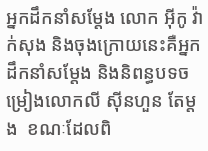អ្នកដឹកនាំសម្តែង លោក អុីកូ វ៉ាក់សុង និងចុងក្រោយនេះគឺអ្នកដឹកនាំសម្តែង និងនិពន្ធបទចម្រៀងលោកលី ស៊ីនហួន តែម្តង  ខណៈដែលពិ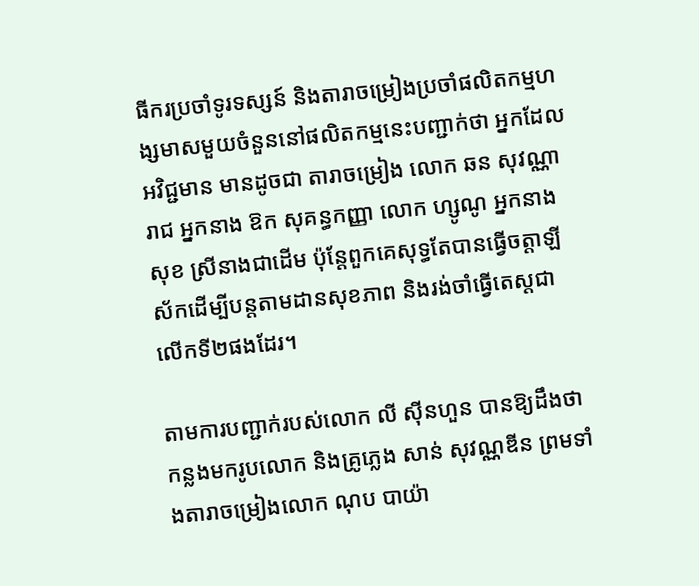ធីករប្រចាំទូរទស្សន៍ និងតារាចម្រៀងប្រចាំផលិតកម្មហង្សមាសមួយចំនួននៅផលិតកម្មនេះបញ្ជាក់ថា អ្នកដែលអវិជ្ជមាន មានដូចជា តារាចម្រៀង លោក ឆន សុវណ្ណារាជ អ្នកនាង ឱក សុគន្ធកញ្ញា លោក ហ្សូណូ អ្នកនាង សុខ ស្រីនាងជាដើម ប៉ុន្តែពួកគេសុទ្ធតែបានធ្វើចត្តាឡីស័កដើម្បីបន្តតាមដានសុខភាព និងរង់ចាំធ្វើតេស្តជាលើកទី២ផងដែរ។

តាមការបញ្ជាក់របស់លោក លី ស៊ីនហួន បានឱ្យដឹងថា កន្លងមករូបលោក និងគ្រូភ្លេង សាន់ សុវណ្ណឌីន ព្រមទាំងតារាចម្រៀងលោក ណុប បាយ៉ា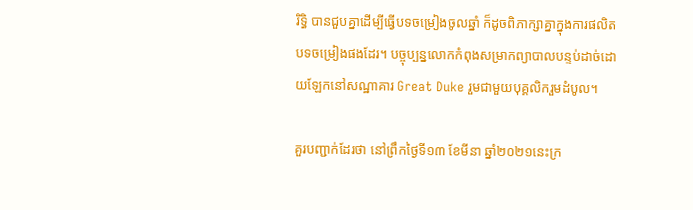រិទ្ធិ បានជួបគ្នាដើម្បីធ្វើបទចម្រៀងចូលឆ្នាំ ក៏ដូចពិភាក្សាគ្នាក្នុងការផលិតបទចម្រៀងផងដែរ។ បច្ចុប្បន្នលោកកំពុងសម្រាកព្យាបាលបន្ទប់ដាច់ដោយឡែកនៅសណ្ឋាគារ Great Duke រួមជាមួយបុគ្គលិករួមដំបូល។

គួរបញ្ជាក់ដែរថា នៅព្រឹកថ្ងៃទី១៣ ខែមីនា ឆ្នាំ២០២១នេះក្រ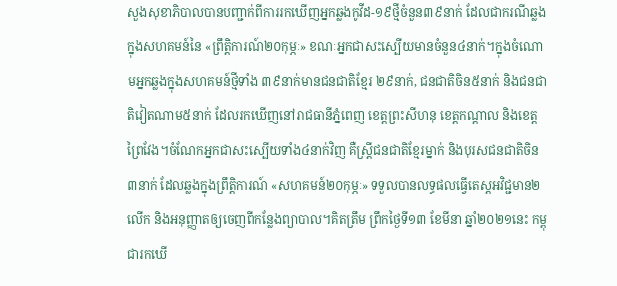សួងសុខាភិបាលបានបញ្ជាក់ពីការរកឃើញអ្នកឆ្លងកូវីដ-១៩ថ្មីចំនួន៣៩នាក់ ដែលជាករណីឆ្លងក្នុងសហគមន៍នៃ «ព្រឹត្តិការណ៍២០កុម្ភៈ» ខណៈអ្នកជាសះស្បើយមានចំនួន៤នាក់។ក្នុងចំណោមអ្នកឆ្លងក្នុងសហគមន៍ថ្មីទាំង ៣៩នាក់មានជនជាតិខ្មែរ ២៩នាក់, ជនជាតិចិន៥នាក់ និងជនជាតិវៀតណាម៥នាក់ ដែលរកឃើញនៅរាជធានីភ្នំពេញ ខេត្តព្រះសីហនុ ខេត្តកណ្តាល និងខេត្តព្រៃវែង។ចំណែកអ្នកជាសះស្បើយទាំង៤នាក់វិញ គឺស្ត្រីជនជាតិខ្មែរម្នាក់ និងបុរសជនជាតិចិន៣នាក់ ដែលឆ្លងក្នុងព្រឹត្តិការណ៍ «សហគមន៍២០កុម្ភៈ» ទទួលបានលទ្ធផលធ្វើតេស្តអវិជ្ជមាន២លើក និងអនុញ្ញាតឲ្យចេញពីកន្លែងព្យាបាល។គិតត្រឹម ព្រឹកថ្ងៃទី១៣ ខែមីនា ឆ្នាំ២០២១នេះ កម្ពុជារកឃើ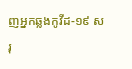ញអ្នកឆ្លងកូវីដ-១៩ សរុ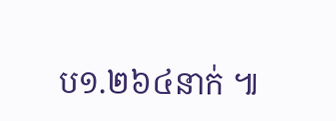ប១.២៦៤នាក់ ៕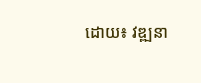ដោយ៖ វឌ្ឍនា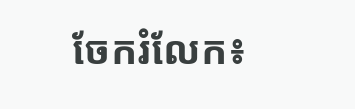ចែករំលែក៖